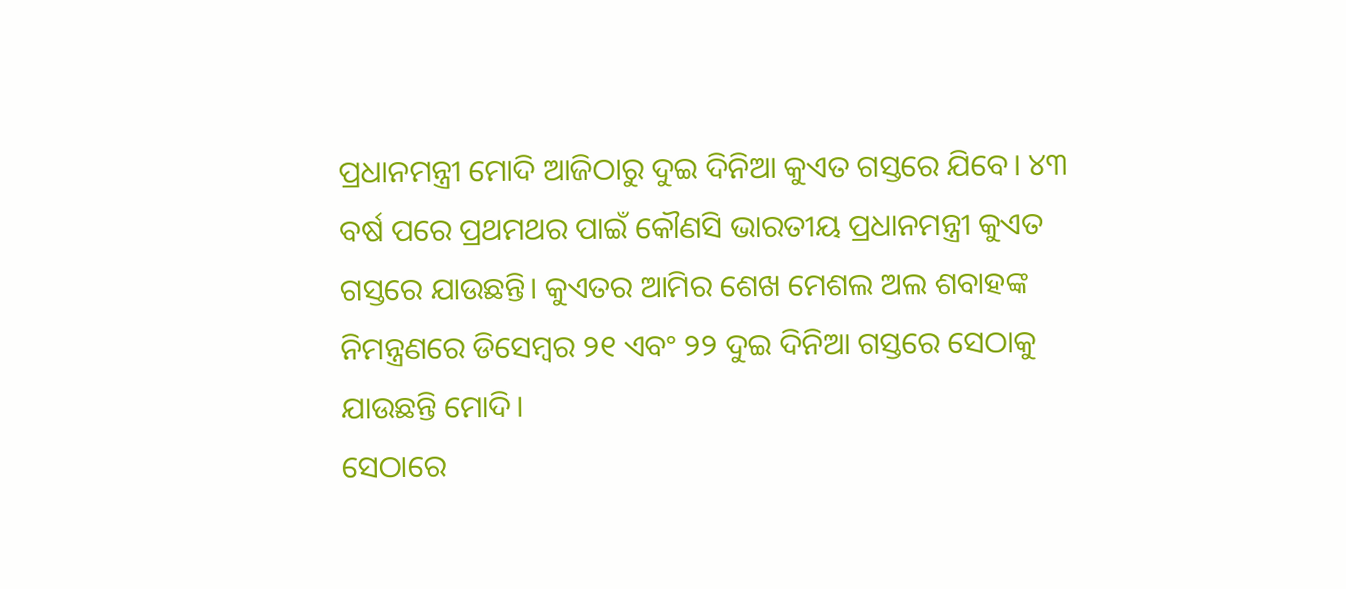ପ୍ରଧାନମନ୍ତ୍ରୀ ମୋଦି ଆଜିଠାରୁ ଦୁଇ ଦିନିଆ କୁଏତ ଗସ୍ତରେ ଯିବେ। ୪୩ ବର୍ଷ ପରେ ପ୍ରଥମଥର ପାଇଁ କୌଣସି ଭାରତୀୟ ପ୍ରଧାନମନ୍ତ୍ରୀ କୁଏତ ଗସ୍ତରେ ଯାଉଛନ୍ତି। କୁଏତର ଆମିର ଶେଖ ମେଶଲ ଅଲ ଶବାହଙ୍କ ନିମନ୍ତ୍ରଣରେ ଡିସେମ୍ବର ୨୧ ଏବଂ ୨୨ ଦୁଇ ଦିନିଆ ଗସ୍ତରେ ସେଠାକୁ ଯାଉଛନ୍ତି ମୋଦି।
ସେଠାରେ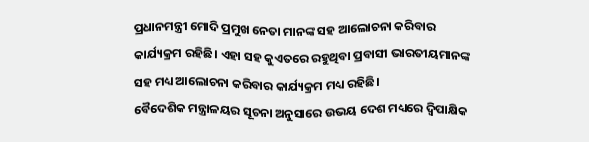ପ୍ରଧାନମନ୍ତ୍ରୀ ମୋଦି ପ୍ରମୁଖ ନେତା ମାନଙ୍କ ସହ ଆଲୋଚନା କରିବାର କାର୍ଯ୍ୟକ୍ରମ ରହିଛି। ଏହା ସହ କୁଏତରେ ରହୁଥିବା ପ୍ରବାସୀ ଭାରତୀୟମାନଙ୍କ ସହ ମଧ୍ୟ ଆଲୋଚନା କରିବାର କାର୍ଯ୍ୟକ୍ରମ ମଧ୍ୟ ରହିଛି।
ବୈଦେଶିକ ମନ୍ତ୍ରାଳୟର ସୂଚନା ଅନୁସାରେ ଉଭୟ ଦେଶ ମଧ୍ୟରେ ଦ୍ୱିପାକ୍ଷିକ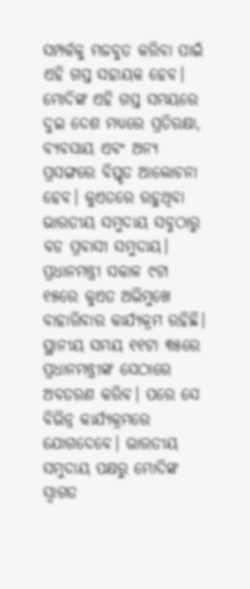ସମ୍ପର୍କକୁ ମଜବୁତ କରିବା ପାଇଁ ଏହି ଗସ୍ତ ସହାୟକ ହେବ। ମୋଦିଙ୍କ ଏହି ଗସ୍ତ ସମୟରେ ଦୁଇ ଦେଶ ମଧ୍ୟରେ ପ୍ରତିରକ୍ଷା, ବ୍ୟବସାୟ ଏବଂ ଅନ୍ୟ ପ୍ରସଙ୍ଗରେ ବିସ୍ତୃତ ଆଲୋଚନା ହେବ। କୁଏତରେ ରହୁଥିବା ଭାରତୀୟ ସମୁଦାୟ ସବୁଠାରୁ ବଡ ପ୍ରବାସୀ ସମୁଦାୟ।
ପ୍ରଧାନମନ୍ତ୍ରୀ ସକାଳ ୯ଟା ୧୫ରେ କୁଏତ ଅଭିମୁଖେ ବାହାରିବାର କାର୍ଯ୍ୟକ୍ରମ ରହିଛି। ସ୍ଥାନୀୟ ସମୟ ୧୧ଟା ୩୫ରେ ପ୍ରଧାନମନ୍ତ୍ରୀଙ୍କ ସେଠାରେ ଅବତରଣ କରିବ। ପରେ ସେ ବିଭିନ୍ନ କାର୍ଯ୍ୟକ୍ରମରେ ଯୋଗଦେବେ। ଭାରତୀୟ ସମୁଦାୟ ପକ୍ଷରୁ ମୋଦିଙ୍କ ସ୍ବାଗତ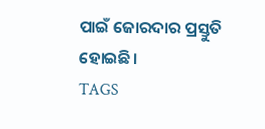ପାଇଁ ଜୋରଦାର ପ୍ରସ୍ତୁତି ହୋଇଛି।
TAGS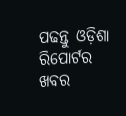ପଢନ୍ତୁ ଓଡ଼ିଶା ରିପୋର୍ଟର ଖବର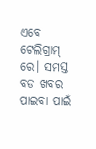ଏବେ ଟେଲିଗ୍ରାମ୍ ରେ। ସମସ୍ତ ବଡ ଖବର ପାଇବା ପାଇଁ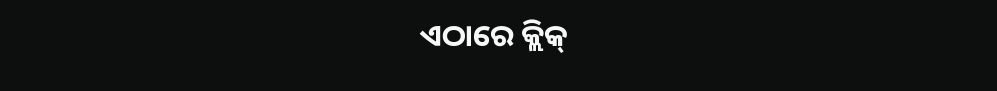ଏଠାରେ କ୍ଲିକ୍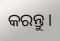କରନ୍ତୁ।